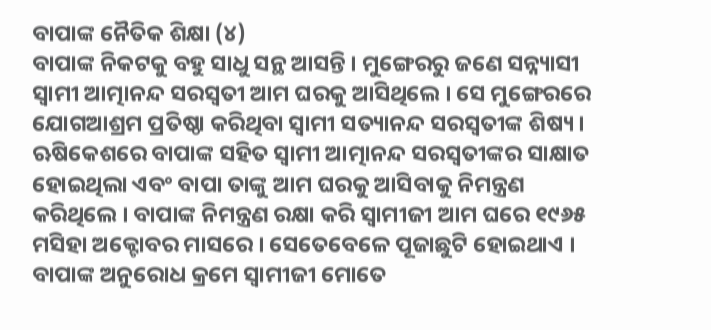ବାପାଙ୍କ ନୈତିକ ଶିକ୍ଷା (୪)
ବାପାଙ୍କ ନିକଟକୁ ବହୁ ସାଧୁ ସନ୍ଥ ଆସନ୍ତି । ମୁଙ୍ଗେରରୁ ଜଣେ ସନ୍ନ୍ୟାସୀ ସ୍ୱାମୀ ଆତ୍ମାନନ୍ଦ ସରସ୍ୱତୀ ଆମ ଘରକୁ ଆସିଥିଲେ । ସେ ମୁଙ୍ଗେରରେ ଯୋଗଆଶ୍ରମ ପ୍ରତିଷ୍ଠା କରିଥିବା ସ୍ୱାମୀ ସତ୍ୟାନନ୍ଦ ସରସ୍ୱତୀଙ୍କ ଶିଷ୍ୟ । ଋଷିକେଶରେ ବାପାଙ୍କ ସହିତ ସ୍ୱାମୀ ଆତ୍ମାନନ୍ଦ ସରସ୍ୱତୀଙ୍କର ସାକ୍ଷାତ ହୋଇଥିଲା ଏବଂ ବାପା ତାଙ୍କୁ ଆମ ଘରକୁ ଆସିବାକୁ ନିମନ୍ତ୍ରଣ କରିଥିଲେ । ବାପାଙ୍କ ନିମନ୍ତ୍ରଣ ରକ୍ଷା କରି ସ୍ୱାମୀଜୀ ଆମ ଘରେ ୧୯୬୫ ମସିହା ଅକ୍ଟୋବର ମାସରେ । ସେତେବେଳେ ପୂଜାଛୁଟି ହୋଇଥାଏ । ବାପାଙ୍କ ଅନୁରୋଧ କ୍ରମେ ସ୍ୱାମୀଜୀ ମୋତେ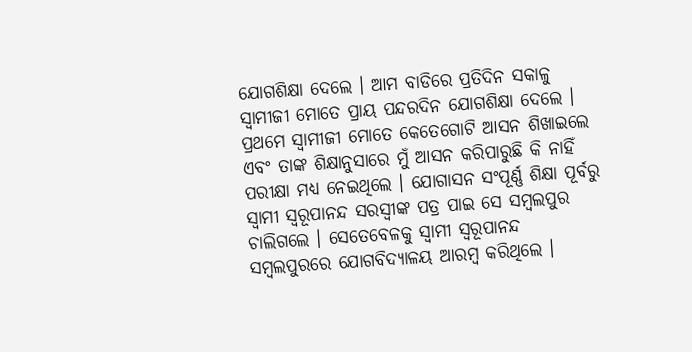ଯୋଗଶିକ୍ଷା ଦେଲେ । ଆମ ବାଡିରେ ପ୍ରତିଦିନ ସକାଳୁ ସ୍ୱାମୀଜୀ ମୋତେ ପ୍ରାୟ ପନ୍ଦରଦିନ ଯୋଗଶିକ୍ଷା ଦେଲେ । ପ୍ରଥମେ ସ୍ୱାମୀଜୀ ମୋତେ କେତେଗୋଟି ଆସନ ଶିଖାଇଲେ ଏବଂ ତାଙ୍କ ଶିକ୍ଷାନୁସାରେ ମୁଁ ଆସନ କରିପାରୁଛି କି ନାହିଁ ପରୀକ୍ଷା ମଧ୍ୟ ନେଇଥିଲେ । ଯୋଗାସନ ସଂପୂର୍ଣ୍ଣ ଶିକ୍ଷା ପୂର୍ବରୁ ସ୍ୱାମୀ ସ୍ୱରୂପାନନ୍ଦ ସରସ୍ୱୀଙ୍କ ପତ୍ର ପାଇ ସେ ସମ୍ବଲପୁର ଚାଲିଗଲେ । ସେତେବେଳକୁ ସ୍ୱାମୀ ସ୍ୱରୂପାନନ୍ଦ ସମ୍ବଲପୁରରେ ଯୋଗବିଦ୍ୟାଳୟ ଆରମ୍ବ କରିଥିଲେ ।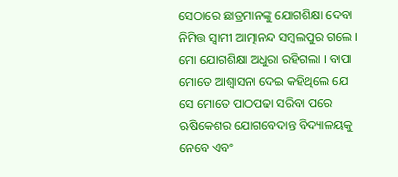ସେଠାରେ ଛାତ୍ରମାନଙ୍କୁ ଯୋଗଶିକ୍ଷା ଦେବା ନିମିତ୍ତ ସ୍ୱାମୀ ଆତ୍ମାନନ୍ଦ ସମ୍ବଲପୁର ଗଲେ । ମୋ ଯୋଗଶିକ୍ଷା ଅଧୁରା ରହିଗଲା । ବାପା ମୋତେ ଆଶ୍ୱାସନା ଦେଇ କହିଥିଲେ ଯେ ସେ ମୋତେ ପାଠପଢା ସରିବା ପରେ ଋଷିକେଶର ଯୋଗବେଦାନ୍ତ ବିଦ୍ୟାଳୟକୁ ନେବେ ଏବଂ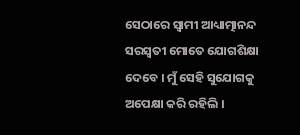ସେଠାରେ ସ୍ୱାମୀ ଆଧ୍ୟାତ୍ମାନନ୍ଦ ସରସ୍ୱତୀ ମୋତେ ଯୋଗଶିକ୍ଷା ଦେବେ । ମୁଁ ସେହି ସୁଯୋଗକୁ ଅପେକ୍ଷା କରି ରହିଲି ।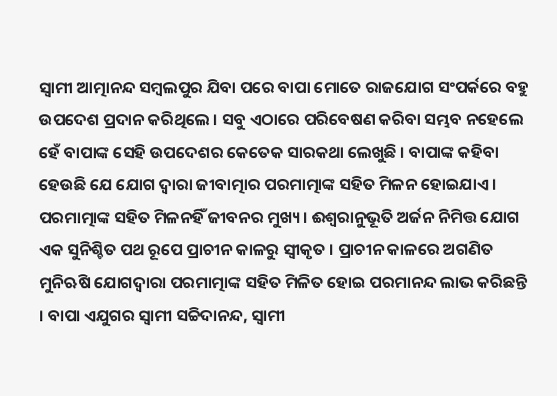ସ୍ୱାମୀ ଆତ୍ମାନନ୍ଦ ସମ୍ବଲପୁର ଯିବା ପରେ ବାପା ମୋତେ ରାଜଯୋଗ ସଂପର୍କରେ ବହୁ ଉପଦେଶ ପ୍ରଦାନ କରିଥିଲେ । ସବୁ ଏଠାରେ ପରିବେଷଣ କରିବା ସମ୍ଭବ ନହେଲେ ହେଁ ବାପାଙ୍କ ସେହି ଉପଦେଶର କେତେକ ସାରକଥା ଲେଖୁଛି । ବାପାଙ୍କ କହିବା ହେଉଛି ଯେ ଯୋଗ ଦ୍ୱାରା ଜୀବାତ୍ମାର ପରମାତ୍ମାଙ୍କ ସହିତ ମିଳନ ହୋଇଯାଏ । ପରମାତ୍ମାଙ୍କ ସହିତ ମିଳନହିଁ ଜୀବନର ମୁଖ୍ୟ । ଈଶ୍ୱରାନୁଭୂତି ଅର୍ଜନ ନିମିତ୍ତ ଯୋଗ ଏକ ସୁନିଶ୍ଚିତ ପଥ ରୂପେ ପ୍ରାଚୀନ କାଳରୁ ସ୍ୱୀକୃତ । ପ୍ରାଚୀନ କାଳରେ ଅଗଣିତ ମୁନିଋଷି ଯୋଗଦ୍ୱାରା ପରମାତ୍ମାଙ୍କ ସହିତ ମିଳିତ ହୋଇ ପରମାନନ୍ଦ ଲାଭ କରିଛନ୍ତି । ବାପା ଏଯୁଗର ସ୍ୱାମୀ ସଚ୍ଚିଦାନନ୍ଦ, ସ୍ୱାମୀ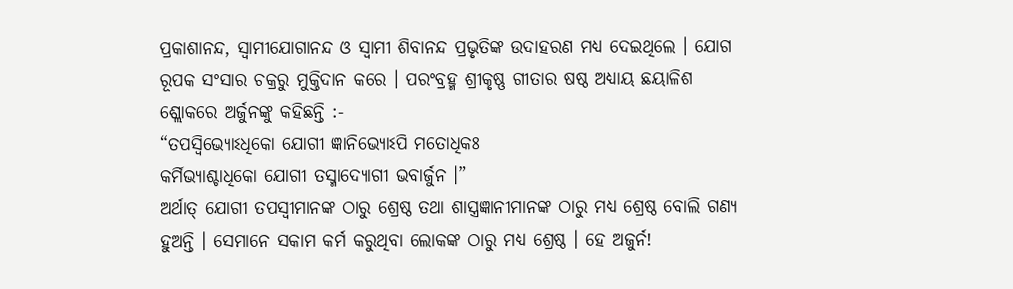ପ୍ରକାଶାନନ୍ଦ, ସ୍ୱାମୀଯୋଗାନନ୍ଦ ଓ ସ୍ୱାମୀ ଶିବାନନ୍ଦ ପ୍ରଭୃତିଙ୍କ ଉଦାହରଣ ମଧ୍ୟ ଦେଇଥିଲେ । ଯୋଗ ରୂପକ ସଂସାର ଚକ୍ରରୁ ମୁକ୍ତିଦାନ କରେ । ପରଂବ୍ରହ୍ମ ଶ୍ରୀକୃଷ୍ଣ ଗୀତାର ଷଷ୍ଠ ଅଧ୍ୟାୟ ଛୟାଳିଶ ଶ୍ଲୋକରେ ଅର୍ଜୁନଙ୍କୁ କହିଛନ୍ତି :-
“ତପସ୍ୱିଭ୍ୟୋଽଧିକୋ ଯୋଗୀ ଜ୍ଞାନିଭ୍ୟୋଽପି ମତୋଧିକଃ
କର୍ମିଭ୍ୟାଶ୍ଚାଧିକୋ ଯୋଗୀ ତସ୍ମାଦ୍ଯୋଗୀ ଭବାର୍ଜୁନ ।”
ଅର୍ଥାତ୍ ଯୋଗୀ ତପସ୍ୱୀମାନଙ୍କ ଠାରୁ ଶ୍ରେଷ୍ଠ ତଥା ଶାସ୍ତ୍ରଜ୍ଞାନୀମାନଙ୍କ ଠାରୁ ମଧ୍ୟ ଶ୍ରେଷ୍ଠ ବୋଲି ଗଣ୍ୟ ହୁଅନ୍ତି । ସେମାନେ ସକାମ କର୍ମ କରୁଥିବା ଲୋକଙ୍କ ଠାରୁ ମଧ୍ୟ ଶ୍ରେଷ୍ଠ । ହେ ଅଜୁର୍ନ!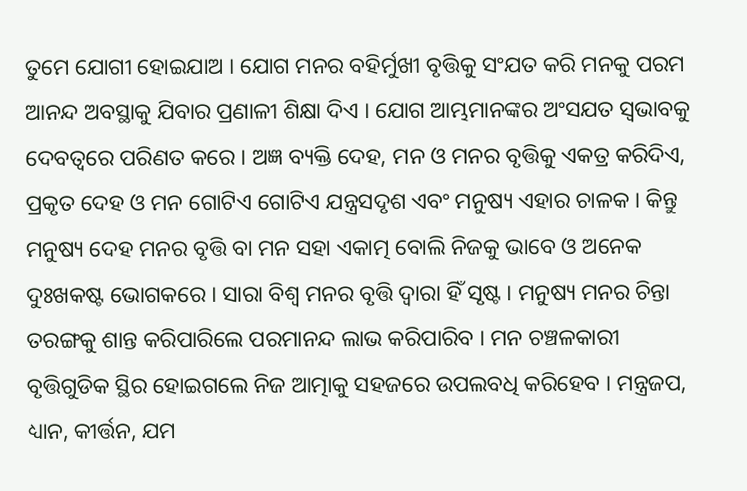ତୁମେ ଯୋଗୀ ହୋଇଯାଅ । ଯୋଗ ମନର ବହିର୍ମୁଖୀ ବୃତ୍ତିକୁ ସଂଯତ କରି ମନକୁ ପରମ ଆନନ୍ଦ ଅବସ୍ଥାକୁ ଯିବାର ପ୍ରଣାଳୀ ଶିକ୍ଷା ଦିଏ । ଯୋଗ ଆମ୍ଭମାନଙ୍କର ଅଂସଯତ ସ୍ୱଭାବକୁ ଦେବତ୍ୱରେ ପରିଣତ କରେ । ଅଜ୍ଞ ବ୍ୟକ୍ତି ଦେହ, ମନ ଓ ମନର ବୃତ୍ତିକୁ ଏକତ୍ର କରିଦିଏ, ପ୍ରକୃତ ଦେହ ଓ ମନ ଗୋଟିଏ ଗୋଟିଏ ଯନ୍ତ୍ରସଦୃଶ ଏବଂ ମନୁଷ୍ୟ ଏହାର ଚାଳକ । କିନ୍ତୁ ମନୁଷ୍ୟ ଦେହ ମନର ବୃତ୍ତି ବା ମନ ସହା ଏକାତ୍ମ ବୋଲି ନିଜକୁ ଭାବେ ଓ ଅନେକ ଦୁଃଖକଷ୍ଟ ଭୋଗକରେ । ସାରା ବିଶ୍ୱ ମନର ବୃତ୍ତି ଦ୍ୱାରା ହିଁ ସୃଷ୍ଟ । ମନୁଷ୍ୟ ମନର ଚିନ୍ତା ତରଙ୍ଗକୁ ଶାନ୍ତ କରିପାରିଲେ ପରମାନନ୍ଦ ଲାଭ କରିପାରିବ । ମନ ଚଞ୍ଚଳକାରୀ ବୃତ୍ତିଗୁଡିକ ସ୍ଥିର ହୋଇଗଲେ ନିଜ ଆତ୍ମାକୁ ସହଜରେ ଉପଲବଧି କରିହେବ । ମନ୍ତ୍ରଜପ, ଧ୍ୟାନ, କୀର୍ତ୍ତନ, ଯମ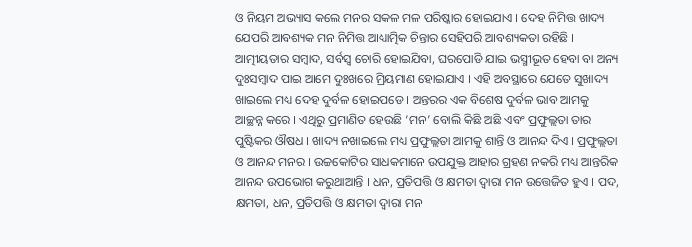ଓ ନିୟମ ଅଭ୍ୟାସ କଲେ ମନର ସକଳ ମଳ ପରିଷ୍କାର ହୋଇଯାଏ । ଦେହ ନିମିତ୍ତ ଖାଦ୍ୟ ଯେପରି ଆବଶ୍ୟକ ମନ ନିମିତ୍ତ ଆଧ୍ୟାତ୍ମିକ ଚିନ୍ତାର ସେହିପରି ଆବଶ୍ୟକତା ରହିଛି । ଆତ୍ମୀୟତାର ସମ୍ବାଦ, ସର୍ବସ୍ୱ ଚୋରି ହୋଇଯିବା, ଘରପୋଡି ଯାଇ ଭସ୍ମୀଭୂତ ହେବା ବା ଅନ୍ୟ ଦୁଃସମ୍ବାଦ ପାଇ ଆମେ ଦୁଃଖରେ ମ୍ରିୟମାଣ ହୋଇଯାଏ । ଏହି ଅବସ୍ଥାରେ ଯେତେ ସୁଖାଦ୍ୟ ଖାଇଲେ ମଧ୍ୟ ଦେହ ଦୁର୍ବଳ ହୋଇପଡେ । ଅନ୍ତରର ଏକ ବିଶେଷ ଦୁର୍ବଳ ଭାବ ଆମକୁ ଆଚ୍ଛନ୍ନ କରେ । ଏଥିରୁ ପ୍ରମାଣିତ ହେଉଛି ‘ମନ’ ବୋଲି କିଛି ଅଛି ଏବଂ ପ୍ରଫୁଲ୍ଲତା ତାର ପୁଷ୍ଟିକର ଔଷଧ । ଖାଦ୍ୟ ନଖାଇଲେ ମଧ୍ୟ ପ୍ରଫୁଲ୍ଲତା ଆମକୁ ଶାନ୍ତି ଓ ଆନନ୍ଦ ଦିଏ । ପ୍ରଫୁଲ୍ଲତା ଓ ଆନନ୍ଦ ମନର । ଉଚ୍ଚକୋଟିର ସାଧକମାନେ ଉପଯୁକ୍ତ ଆହାର ଗ୍ରହଣ ନକରି ମଧ୍ୟ ଆନ୍ତରିକ ଆନନ୍ଦ ଉପଭୋଗ କରୁଥାଆନ୍ତି । ଧନ, ପ୍ରତିପତ୍ତି ଓ କ୍ଷମତା ଦ୍ୱାରା ମନ ଉତ୍ତେଜିତ ହୁଏ । ପଦ, କ୍ଷମତା, ଧନ, ପ୍ରତିପତ୍ତି ଓ କ୍ଷମତା ଦ୍ୱାରା ମନ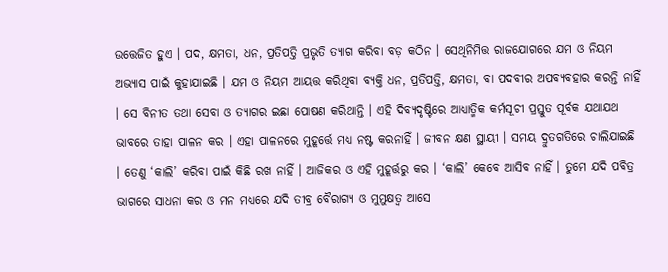ଉତ୍ତେଜିତ ହୁଏ । ପଦ, କ୍ଷମତା, ଧନ, ପ୍ରତିପତ୍ତି ପ୍ରଭୃତି ତ୍ୟାଗ କରିବା ବଡ଼ କଠିନ । ସେଥିନିମିତ୍ତ ରାଜଯୋଗରେ ଯମ ଓ ନିୟମ ଅଭ୍ୟାସ ପାଇଁ କୁହାଯାଇଛି । ଯମ ଓ ନିୟମ ଆୟତ୍ତ କରିଥିବା ବ୍ୟକ୍ତି ଧନ, ପ୍ରତିପତ୍ତି, କ୍ଷମତା, ବା ପଦବୀର ଅପବ୍ୟବହାର କରନ୍ତି ନାହିଁ । ସେ ବିନୀତ ତଥା ସେବା ଓ ତ୍ୟାଗର ଇଛା ପୋଷଣ କରିଥାନ୍ତି । ଏହି ଦିବ୍ୟଦୃଷ୍ଟିରେ ଆଧ୍ୟାତ୍ମିକ କର୍ମସୂଚୀ ପ୍ରସ୍ତୁତ ପୂର୍ବକ ଯଥାଯଥ ଭାବରେ ତାହା ପାଳନ କର । ଏହା ପାଳନରେ ମୁହୂର୍ତ୍ତେ ମଧ୍ୟ ନଷ୍ଟ କରନାହିଁ । ଜୀବନ କ୍ଷଣ ସ୍ଥାୟୀ । ସମୟ ଦ୍ରୁତଗତିରେ ଚାଲିଯାଇଛି । ତେଣୁ ‘କାଲି’ କରିବା ପାଇଁ କିଛି ରଖ ନାହିଁ । ଆଜିକର ଓ ଏହି ମୁହୂର୍ତ୍ତରୁ କର । ‘କାଲି’ କେବେ ଆସିବ ନାହିଁ । ତୁମେ ଯଦି ପବିତ୍ର ଭାଗରେ ସାଧନା କର ଓ ମନ ମଧ୍ୟରେ ଯଦି ତୀବ୍ର ବୈରାଗ୍ୟ ଓ ମୁମୁକ୍ଷତ୍ୱ ଆସେ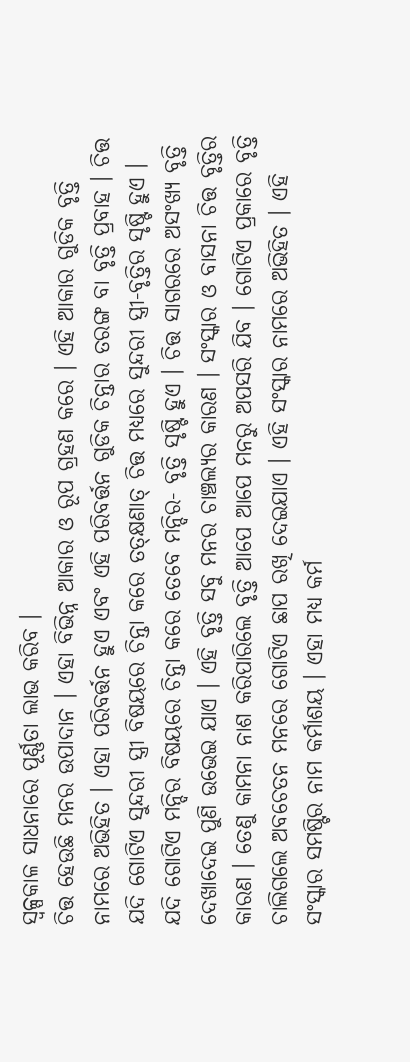ସ୍ୱଳ୍ପକାଳ ସାଧନାରେ ପୂର୍ଣ୍ଣତା ଲାଭ କରିବ ।
ଚିତ୍ତ ହେଉଛି ମନର ଉପାଦାନ । ଏହା ବିଭିନ୍ନ ଆକାର ଓ ରୂପ ଗ୍ରହଣ କରେ । ଏହି ଆକାର ଗୁଡିକ ବୃତ୍ତି ନାମରେ ଅଭିହିତ । ଏହା ପରିବର୍ତ୍ତନ ହୁଏ ଏବଂ ଏହି ପରିବର୍ତ୍ତନ ଗୁଡିକ ଚିନ୍ତାର ତରଙ୍ଗ ବା ବୃତ୍ତି ପ୍ରବାହ । ଚିତ୍ତ ଯଦି ଗୋଟିଏ ସୁନ୍ଦରୀ ସ୍ତ୍ରୀ ବିଷୟରେ ଚିନ୍ତା କରେ ତତ୍କ୍ଷଣାତ୍ ଚିତ୍ତ ମଧ୍ୟରେ ସୁନ୍ଦରୀ ସ୍ତ୍ରୀ-ବୃତ୍ତିର ସୃଷ୍ଟି ହୁଏ । ଯଦି ଗୋଟିଏ ମନ୍ଦିର ବିଷୟରେ ଚିନ୍ତା କରେ ତେବେ ମନ୍ଦିର- ବୃତ୍ତି ସୃଷ୍ଟି ହୁଏ । ଚିତ୍ତ ସାଗରରେ ଅସଂଖ୍ୟ ବୃତ୍ତି ଦେଖାଦେଇ ପୁଣି ଉଭେଇ ଯାଏ । ଏହି ବୃତ୍ତି ସବୁ ମନର ଚାଞ୍ଚଲ୍ୟର କାରଣ । ସଂସ୍କାର ଓ ବାସନା ଚିତ୍ତ ବୃତ୍ତିର କାରଣ । ତେଣୁ କାମନା ନାଶ କରିପାରିଲେ ବୃତ୍ତି ଆପେ ଆପେ ମନରୁ ଅପସରି ଯିବ । ଗୋଟିଏ ପ୍ରକାରେ ବୃତ୍ତି ଚାଲିଗଲେ ଅବଚେତନ ମନରେ ଗୋଟିଏ ଛାପ ରଖି ଦେଇଯାଏ । ଏହି ସଂସ୍କାର ନାମରେ ଅଭିହିତ । ଏହି ସଂସ୍କାର ସମଷ୍ଟିର ନାମ କର୍ମାଶୟ । ଏହା ମଧ୍ୟ କର୍ମ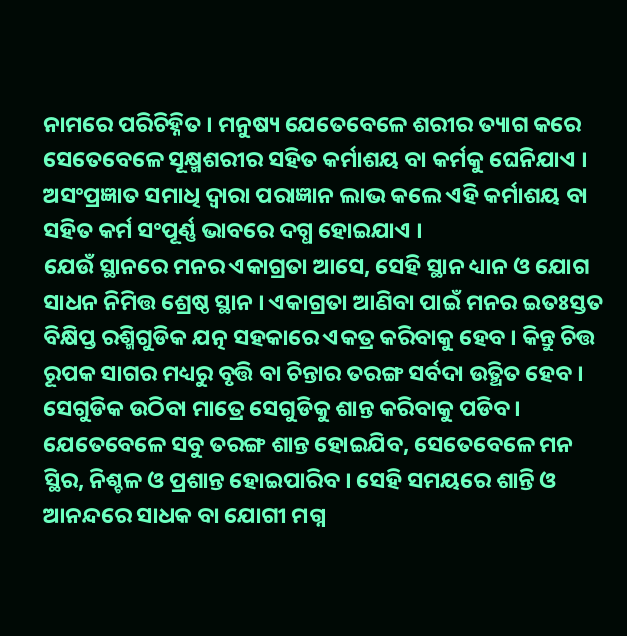ନାମରେ ପରିଚିହ୍ନିତ । ମନୁଷ୍ୟ ଯେତେବେଳେ ଶରୀର ତ୍ୟାଗ କରେ ସେତେବେଳେ ସୂକ୍ଷ୍ମଶରୀର ସହିତ କର୍ମାଶୟ ବା କର୍ମକୁ ଘେନିଯାଏ । ଅସଂପ୍ରଜ୍ଞାତ ସମାଧି ଦ୍ୱାରା ପରାଜ୍ଞାନ ଲାଭ କଲେ ଏହି କର୍ମାଶୟ ବା ସହିତ କର୍ମ ସଂପୂର୍ଣ୍ଣ ଭାବରେ ଦଗ୍ଧ ହୋଇଯାଏ ।
ଯେଉଁ ସ୍ଥାନରେ ମନର ଏକାଗ୍ରତା ଆସେ, ସେହି ସ୍ଥାନ ଧ୍ୟାନ ଓ ଯୋଗ ସାଧନ ନିମିତ୍ତ ଶ୍ରେଷ୍ଠ ସ୍ଥାନ । ଏକାଗ୍ରତା ଆଣିବା ପାଇଁ ମନର ଇତଃସ୍ତତ ବିକ୍ଷିପ୍ତ ରଶ୍ମିଗୁଡିକ ଯତ୍ନ ସହକାରେ ଏକତ୍ର କରିବାକୁ ହେବ । କିନ୍ତୁ ଚିତ୍ତ ରୂପକ ସାଗର ମଧ୍ୟରୁ ବୃତ୍ତି ବା ଚିନ୍ତାର ତରଙ୍ଗ ସର୍ବଦା ଉତ୍ଥିତ ହେବ । ସେଗୁଡିକ ଉଠିବା ମାତ୍ରେ ସେଗୁଡିକୁ ଶାନ୍ତ କରିବାକୁ ପଡିବ । ଯେତେବେଳେ ସବୁ ତରଙ୍ଗ ଶାନ୍ତ ହୋଇଯିବ, ସେତେବେଳେ ମନ ସ୍ଥିର, ନିଶ୍ଚଳ ଓ ପ୍ରଶାନ୍ତ ହୋଇପାରିବ । ସେହି ସମୟରେ ଶାନ୍ତି ଓ ଆନନ୍ଦରେ ସାଧକ ବା ଯୋଗୀ ମଗ୍ନ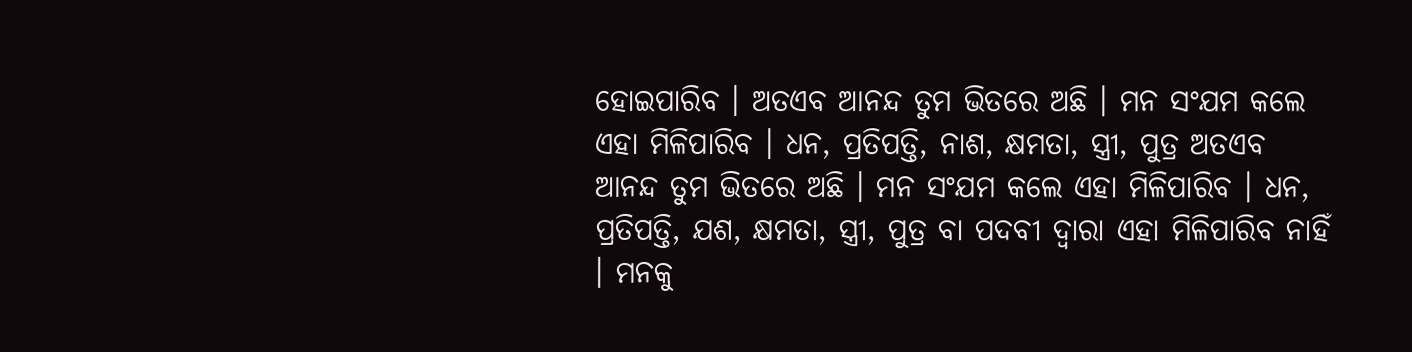ହୋଇପାରିବ । ଅତଏବ ଆନନ୍ଦ ତୁମ ଭିତରେ ଅଛି । ମନ ସଂଯମ କଲେ ଏହା ମିଳିପାରିବ । ଧନ, ପ୍ରତିପତ୍ତି, ନାଶ, କ୍ଷମତା, ସ୍ତ୍ରୀ, ପୁତ୍ର ଅତଏବ ଆନନ୍ଦ ତୁମ ଭିତରେ ଅଛି । ମନ ସଂଯମ କଲେ ଏହା ମିଳିପାରିବ । ଧନ, ପ୍ରତିପତ୍ତି, ଯଶ, କ୍ଷମତା, ସ୍ତ୍ରୀ, ପୁତ୍ର ବା ପଦବୀ ଦ୍ୱାରା ଏହା ମିଳିପାରିବ ନାହିଁ । ମନକୁ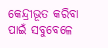କେନ୍ଦ୍ରୀଭୂତ କରିବା ପାଇଁ ସବୁବେଳେ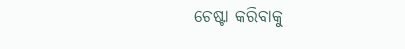ଚେଷ୍ଟା କରିବାକୁ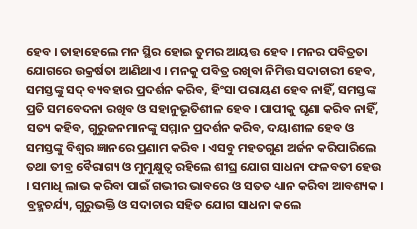ହେବ । ତାହାହେଲେ ମନ ସ୍ଥିର ହୋଇ ତୁମର ଆୟତ୍ତ ହେବ । ମନର ପବିତ୍ରତା ଯୋଗରେ ଉକ୍ରର୍ଷତା ଆଣିଥାଏ । ମନକୁ ପବିତ୍ର ରଖିବା ନିମିତ୍ତ ସଦାଚାରୀ ହେବ, ସମସ୍ତଙ୍କୁ ସଦ୍ ବ୍ୟବହାର ପ୍ରଦର୍ଶନ କରିବ, ହିଂସା ପରାୟଣ ହେବ ନାହିଁ, ସମସ୍ତଙ୍କ ପ୍ରତି ସମବେଦନା ରଖିବ ଓ ସହାନୁଭୂତିଶୀଳ ହେବ । ପାପୀକୁ ଘୃଣା କରିବ ନାହିଁ, ସତ୍ୟ କହିବ, ଗୁରୁଜନମାନଙ୍କୁ ସମ୍ମାନ ପ୍ରଦର୍ଶନ କରିବ, ଦୟାଶୀଳ ହେବ ଓ ସମସ୍ତଙ୍କୁ ବିଶ୍ୱର ଜ୍ଞାନରେ ପ୍ରଣାମ କରିବ । ଏସବୁ ମହତଗୁଣ ଅର୍ଜନ କରିପାରିଲେ ତଥା ତୀବ୍ର ବୈରାଗ୍ୟ ଓ ମୁମୁକ୍ଷୁତ୍ୱ ରହିଲେ ଶୀଘ୍ର ଯୋଗ ସାଧନା ଫଳବତୀ ହେଉ । ସମାଧି ଲାଭ କରିବା ପାଇଁ ଗଭୀର ଭାବରେ ଓ ସତତ ଧ୍ୟାନ କରିବା ଆବଶ୍ୟକ । ବ୍ରହ୍ମଚର୍ଯ୍ୟ, ଗୁରୁଭକ୍ତି ଓ ସଦାଚାର ସହିତ ଯୋଗ ସାଧନା କଲେ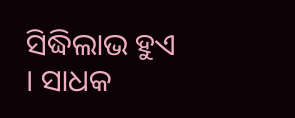ସିଦ୍ଧିଲାଭ ହୁଏ । ସାଧକ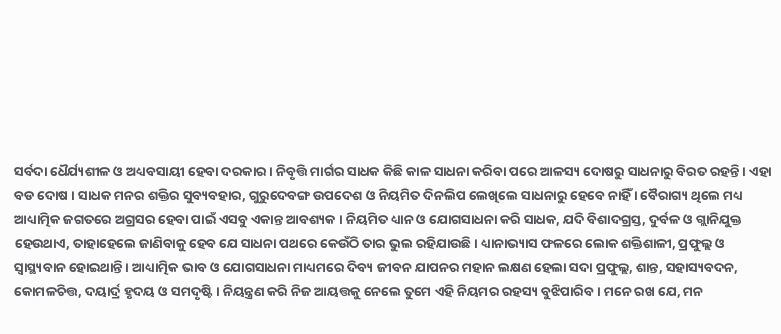ସର୍ବଦା ଧୈର୍ଯ୍ୟଶୀଳ ଓ ଅଧ୍ୟବସାୟୀ ହେବା ଦରକାର । ନିବୃତ୍ତି ମାର୍ଗର ସାଧକ କିଛି କାଳ ସାଧନା କରିବା ପରେ ଆଳସ୍ୟ ଦୋଷରୁ ସାଧନାରୁ ବିରତ ରହନ୍ତି । ଏହା ବଡ ଦୋଷ । ସାଧକ ମନର ଶକ୍ତିର ସୁବ୍ୟବହାର, ଗୁରୁଦେବଙ୍ଗ ଉପଦେଶ ଓ ନିୟମିତ ଦିନଲିପ ଲେଖିଲେ ସାଧନାରୁ ହେବେ ନାହିଁ । ବୈରାଗ୍ୟ ଥିଲେ ମଧ୍ୟ ଆଧ୍ୟାତ୍ମିକ ଜଗତରେ ଅଗ୍ରସର ହେବା ପାଇଁ ଏସବୁ ଏକାନ୍ତ ଆବଶ୍ୟକ । ନିୟମିତ ଧ୍ୟାନ ଓ ଯୋଗସାଧନା କରି ସାଧକ, ଯଦି ବିଶାଦଗ୍ରସ୍ତ, ଦୁର୍ବଳ ଓ ଗ୍ଲାନିଯୁକ୍ତ ହେଉଥାଏ, ତାହାହେଲେ ଜାଣିବାକୁ ହେବ ଯେ ସାଧନା ପଥରେ କେଉଁଠି ତାର ଭୁଲ ରହିଯାଉଛି । ଧ୍ୟାନାଭ୍ୟାସ ଫଳରେ ଲୋକ ଶକ୍ତିଶାଳୀ, ପ୍ରଫୁଲ୍ଲ ଓ ସ୍ୱାସ୍ଥ୍ୟବାନ ହୋଇଥାନ୍ତି । ଆଧ୍ୟାତ୍ମିକ ଭାବ ଓ ଯୋଗସାଧନା ମାଧ୍ୟମରେ ଦିବ୍ୟ ଜୀବନ ଯାପନର ମହାନ ଲକ୍ଷଣ ହେଲା ସଦା ପ୍ରଫୁଲ୍ଲ, ଶାନ୍ତ, ସହାସ୍ୟବଦନ, କୋମଳଚିତ୍ତ, ଦୟାର୍ଦ୍ର ହୃଦୟ ଓ ସମଦୃଷ୍ଟି । ନିୟନ୍ତ୍ରଣ କରି ନିଜ ଆୟତ୍ତକୁ ନେଲେ ତୁମେ ଏହି ନିୟମର ରହସ୍ୟ ବୁଝିପାରିବ । ମନେ ରଖ ଯେ, ମନ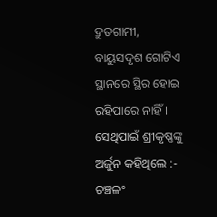ଦ୍ରୁତଗାମୀ, ବାୟୁସଦୃଶ ଗୋଟିଏ ସ୍ଥାନରେ ସ୍ଥିର ହୋଇ ରହିପାରେ ନାହିଁ । ସେଥିପାଇଁ ଶ୍ରୀକୃଷ୍ଣଙ୍କୁ ଅର୍ଜୁନ କହିଥିଲେ :-
ଚଞ୍ଚଳଂ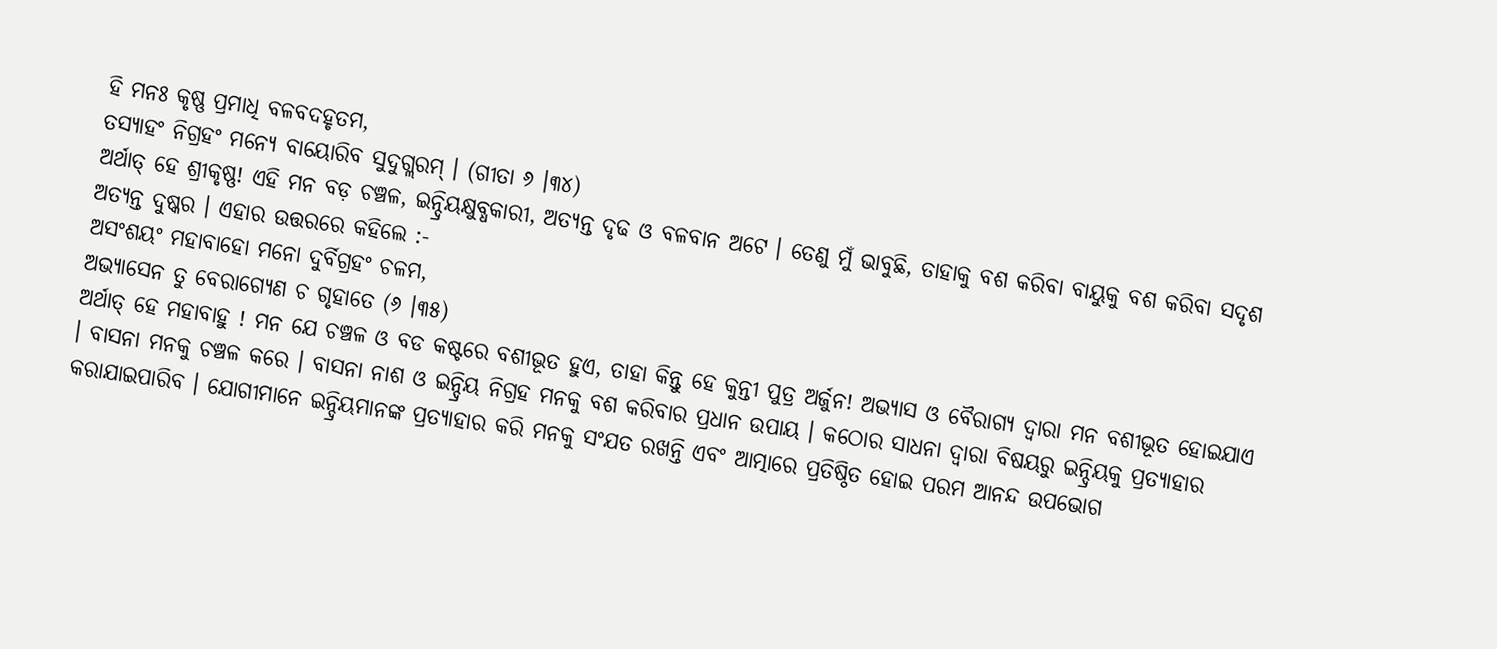ହି ମନଃ କୃଷ୍ଣ ପ୍ରମାଧି ବଳବଦହୃତମ,
ତସ୍ୟାହଂ ନିଗ୍ରହଂ ମନ୍ୟେ ବାୟୋରିବ ସୁଦୁଗ୍ଲରମ୍ । (ଗୀତା ୬ ।୩୪)
ଅର୍ଥାତ୍ ହେ ଶ୍ରୀକୃଷ୍ଣ! ଏହି ମନ ବଡ଼ ଚଞ୍ଚଳ, ଇନ୍ଦ୍ରିୟକ୍ଷୁବ୍ଧକାରୀ, ଅତ୍ୟନ୍ତ ଦୃଢ ଓ ବଳବାନ ଅଟେ । ତେଣୁ ମୁଁ ଭାବୁଛି, ତାହାକୁ ବଶ କରିବା ବାୟୁକୁ ବଶ କରିବା ସଦୃଶ ଅତ୍ୟନ୍ତ ଦୁଷ୍କର । ଏହାର ଉତ୍ତରରେ କହିଲେ :-
ଅସଂଶୟଂ ମହାବାହୋ ମନୋ ଦୁର୍ବିଗ୍ରହଂ ଚଳମ,
ଅଭ୍ୟାସେନ ତୁ ବେରାଗ୍ୟେଣ ଚ ଗୃହାତେ (୬ ।୩୫)
ଅର୍ଥାତ୍ ହେ ମହାବାହୁ ! ମନ ଯେ ଚଞ୍ଚଳ ଓ ବଡ କଷ୍ଟରେ ବଶୀଭୂତ ହୁଏ, ତାହା କିନ୍ତୁ ହେ କୁନ୍ତୀ ପୁତ୍ର ଅର୍ଜୁନ! ଅଭ୍ୟାସ ଓ ବୈରାଗ୍ୟ ଦ୍ୱାରା ମନ ବଶୀଭୂତ ହୋଇଯାଏ । ବାସନା ମନକୁ ଚଞ୍ଚଳ କରେ । ବାସନା ନାଶ ଓ ଇନ୍ଦ୍ରିୟ ନିଗ୍ରହ ମନକୁ ବଶ କରିବାର ପ୍ରଧାନ ଉପାୟ । କଠୋର ସାଧନା ଦ୍ୱାରା ବିଷୟରୁ ଇନ୍ଦ୍ରିୟକୁ ପ୍ରତ୍ୟାହାର କରାଯାଇପାରିବ । ଯୋଗୀମାନେ ଇନ୍ଦ୍ରିୟମାନଙ୍କ ପ୍ରତ୍ୟାହାର କରି ମନକୁ ସଂଯତ ରଖନ୍ତି ଏବଂ ଆତ୍ମାରେ ପ୍ରତିଷ୍ଠିତ ହୋଇ ପରମ ଆନନ୍ଦ ଉପଭୋଗ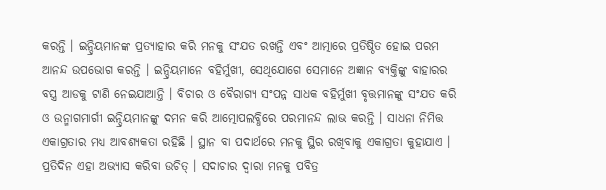କରନ୍ତି । ଇନ୍ଦ୍ରିୟମାନଙ୍କ ପ୍ରତ୍ୟାହାର କରି ମନକୁ ସଂଯତ ରଖନ୍ତି ଏବଂ ଆତ୍ମାରେ ପ୍ରତିଷ୍ଠିତ ହୋଇ ପରମ ଆନନ୍ଦ ଉପଭୋଗ କରନ୍ତି । ଇନ୍ଦ୍ରିୟମାନେ ବହିର୍ମୁଖୀ, ସେଥିଯୋଗେ ସେମାନେ ଅଜ୍ଞାନ ବ୍ୟକ୍ତିଙ୍କୁ ବାହାରର ବସ୍ତ୍ର ଆଡକୁ ଟାଣି ନେଇଯାଆନ୍ତି । ବିଚାର ଓ ବୈରାଗ୍ୟ ସଂପନ୍ନ ସାଧକ ବହିର୍ମୁଖୀ ବୃତ୍ତମାନଙ୍କୁ ସଂଯତ କରି ଓ ଉନ୍ମାଗମାର୍ଗୀ ଇନ୍ଦ୍ରିୟମାନଙ୍କୁ ଦମନ କରି ଆତ୍ମୋପଲବ୍ଧିରେ ପରମାନନ୍ଦ ଲାଭ କରନ୍ତି । ସାଧନା ନିମିତ୍ତ ଏକାଗ୍ରତାର ମଧ୍ୟ ଆବଶ୍ୟକତା ରହିଛି । ସ୍ଥାନ ବା ପଦାର୍ଥରେ ମନକୁ ସ୍ଥିର ରଖିବାକୁ ଏକାଗ୍ରତା କୁହାଯାଏ । ପ୍ରତିଦିନ ଏହା ଅଭ୍ୟାସ କରିବା ଉଚିତ୍ । ସଦାଚାର ଦ୍ୱାରା ମନକୁ ପବିତ୍ର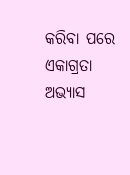କରିବା ପରେ ଏକାଗ୍ରତା ଅଭ୍ୟାସ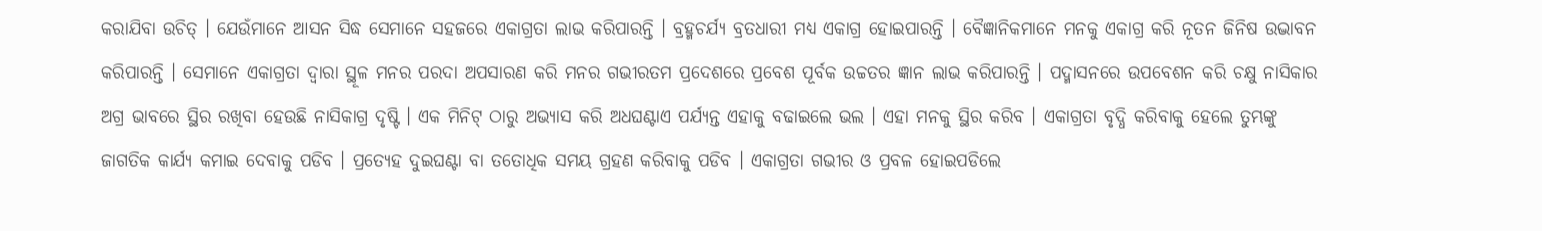କରାଯିବା ଉଚିତ୍ । ଯେଉଁମାନେ ଆସନ ସିଦ୍ଧ ସେମାନେ ସହଜରେ ଏକାଗ୍ରତା ଲାଭ କରିପାରନ୍ତି । ବ୍ରହ୍ମଚର୍ଯ୍ୟ ବ୍ରତଧାରୀ ମଧ୍ୟ ଏକାଗ୍ର ହୋଇପାରନ୍ତି । ବୈଜ୍ଞାନିକମାନେ ମନକୁ ଏକାଗ୍ର କରି ନୂତନ ଜିନିଷ ଉଦ୍ଭାବନ କରିପାରନ୍ତି । ସେମାନେ ଏକାଗ୍ରତା ଦ୍ୱାରା ସ୍ଥୂଳ ମନର ପରଦା ଅପସାରଣ କରି ମନର ଗଭୀରତମ ପ୍ରଦେଶରେ ପ୍ରବେଶ ପୂର୍ବକ ଉଚ୍ଚତର ଜ୍ଞାନ ଲାଭ କରିପାରନ୍ତି । ପଦ୍ମାସନରେ ଉପବେଶନ କରି ଚକ୍ଷୁ ନାସିକାର ଅଗ୍ର ଭାବରେ ସ୍ଥିର ରଖିବା ହେଉଛି ନାସିକାଗ୍ର ଦୃଷ୍ଟି । ଏକ ମିନିଟ୍ ଠାରୁ ଅଭ୍ୟାସ କରି ଅଧଘଣ୍ଟାଏ ପର୍ଯ୍ୟନ୍ତ ଏହାକୁ ବଢାଇଲେ ଭଲ । ଏହା ମନକୁ ସ୍ଥିର କରିବ । ଏକାଗ୍ରତା ବୃଦ୍ଧି କରିବାକୁ ହେଲେ ତୁମ୍ଭଙ୍କୁ ଜାଗତିକ କାର୍ଯ୍ୟ କମାଇ ଦେବାକୁ ପଡିବ । ପ୍ରତ୍ୟେହ ଦୁଇଘଣ୍ଟା ବା ତତୋଧିକ ସମୟ ଗ୍ରହଣ କରିବାକୁ ପଡିବ । ଏକାଗ୍ରତା ଗଭୀର ଓ ପ୍ରବଳ ହୋଇପଡିଲେ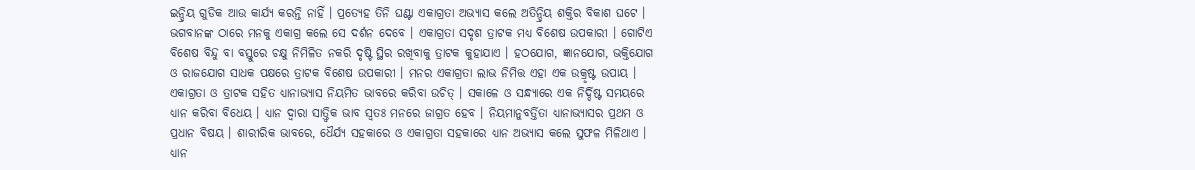ଇନ୍ଦ୍ରିୟ ଗୁଡିକ ଆଉ କାର୍ଯ୍ୟ କରନ୍ତି ନାହିଁ । ପ୍ରତ୍ୟେହ ତିନି ଘଣ୍ଟା ଏକାଗ୍ରତା ଅଭ୍ୟାସ କଲେ ଅତିନ୍ଦ୍ରିୟ ଶକ୍ତିର ବିକାଶ ଘଟେ । ଭଗବାନଙ୍କ ଠାରେ ମନକୁ ଏକାଗ୍ର କଲେ ସେ ଦର୍ଶନ ଦେବେ । ଏକାଗ୍ରତା ସଦୃଶ ତ୍ରାଟକ ମଧ୍ୟ ବିଶେଷ ଉପକାରୀ । ଗୋଟିଏ ବିଶେଷ ବିନ୍ଦୁ ବା ବସ୍ତୁରେ ଚକ୍ଷୁ ନିମିଳିତ ନକରି ଦୃଷ୍ଟି ସ୍ଥିର ରଖିବାକୁ ତ୍ରାଟକ କୁହାଯାଏ । ହଠଯୋଗ, ଜ୍ଞାନଯୋଗ, ଭକ୍ତିଯୋଗ ଓ ରାଜଯୋଗ ସାଧକ ପକ୍ଷରେ ତ୍ରାଟକ ବିଶେଷ ଉପକାରୀ । ମନର ଏକାଗ୍ରତା ଲାଭ ନିମିତ୍ତ ଏହା ଏକ ଉକ୍ରୃଷ୍ଟ ଉପାୟ । ଏକାଗ୍ରତା ଓ ତ୍ରାଟକ ସହିତ ଧ୍ୟାନାଭ୍ୟାସ ନିୟମିତ ଭାବରେ କରିବା ଉଚିତ୍ । ସକାଳେ ଓ ସନ୍ଧ୍ୟାରେ ଏକ ନିର୍ଦ୍ଦିଷ୍ଟ ସମୟରେ ଧ୍ୟାନ କରିବା ବିଧେୟ । ଧ୍ୟାନ ଦ୍ୱାରା ସାତ୍ତ୍ୱିକ ଭାବ ସ୍ୱତଃ ମନରେ ଜାଗ୍ରତ ହେବ । ନିୟମାନୁବର୍ତ୍ତିତା ଧ୍ୟାନାଭ୍ୟାସର ପ୍ରଥମ ଓ ପ୍ରଧାନ ବିଷୟ । ଶାରୀରିକ ଭାବରେ, ଧୈର୍ଯ୍ୟ ସହକାରେ ଓ ଏକାଗ୍ରତା ସହକାରେ ଧ୍ୟାନ ଅଭ୍ୟାସ କଲେ ସୁଫଳ ମିଳିଥାଏ । ଧ୍ୟାନ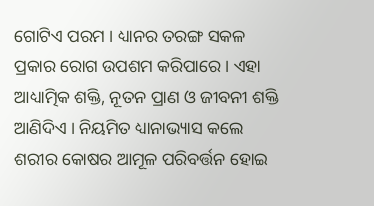ଗୋଟିଏ ପରମ । ଧ୍ୟାନର ତରଙ୍ଗ ସକଳ ପ୍ରକାର ରୋଗ ଉପଶମ କରିପାରେ । ଏହା ଆଧ୍ୟାତ୍ମିକ ଶକ୍ତି, ନୂତନ ପ୍ରାଣ ଓ ଜୀବନୀ ଶକ୍ତି ଆଣିଦିଏ । ନିୟମିତ ଧ୍ୟାନାଭ୍ୟାସ କଲେ ଶରୀର କୋଷର ଆମୂଳ ପରିବର୍ତ୍ତନ ହୋଇ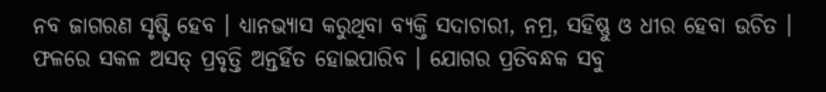ନବ ଜାଗରଣ ସୃଷ୍ଟି ହେବ । ଧ୍ୟାନଭ୍ୟାସ କରୁଥିବା ବ୍ୟକ୍ତି ସଦାଚାରୀ, ନମ୍ର, ସହିଷ୍ଣୁ ଓ ଧୀର ହେବା ଉଚିତ । ଫଳରେ ସକଳ ଅସତ୍ ପ୍ରବୃତ୍ତି ଅନ୍ତର୍ହିତ ହୋଇପାରିବ । ଯୋଗର ପ୍ରତିବନ୍ଧକ ସବୁ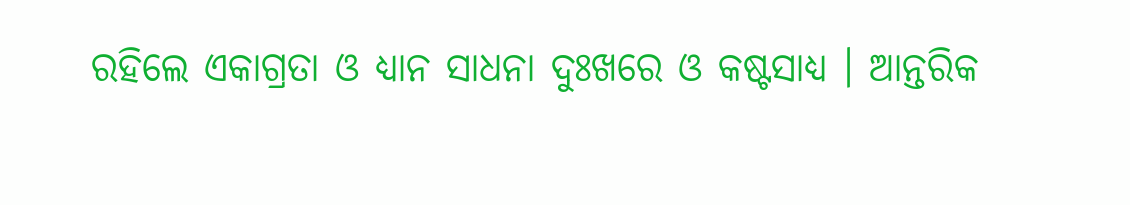ରହିଲେ ଏକାଗ୍ରତା ଓ ଧ୍ୟାନ ସାଧନା ଦୁଃଖରେ ଓ କଷ୍ଟସାଧ୍ୟ । ଆନ୍ତରିକ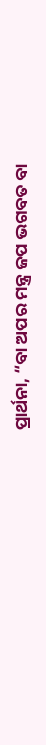ପ୍ରାର୍ଥନା, “ବା ଅପର ମନ୍ତ୍ର ଜପ ଭଗବତ ବା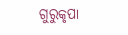ଗୁରୁକୃପା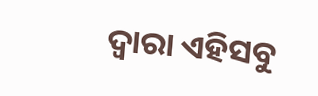ଦ୍ୱାରା ଏହିସବୁ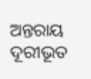ଅନ୍ତରାୟ ଦୂରୀଭୂତ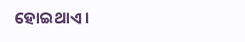ହୋଇଥାଏ ।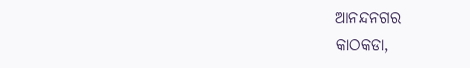ଆନନ୍ଦନଗର
କାଠକଡା,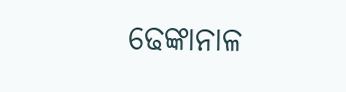ଢେଙ୍କାନାଳ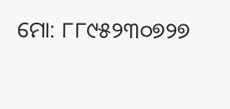ମୋ: ୮୮୯୫୨୩୦୭୨୭